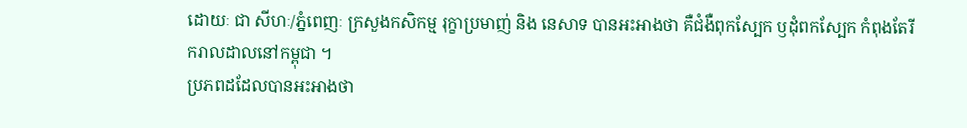ដោយៈ ជា សីហៈ/ភ្នំពេញៈ ក្រសួងកសិកម្ម រុក្ខាប្រមាញ់ និង នេសាទ បានអះអាងថា គឺជំងឺពុកស្បែក ឫដុំពកស្បែក កំពុងតែរីករាលដាលនៅកម្ពុជា ។
ប្រភពដដែលបានអះអាងថា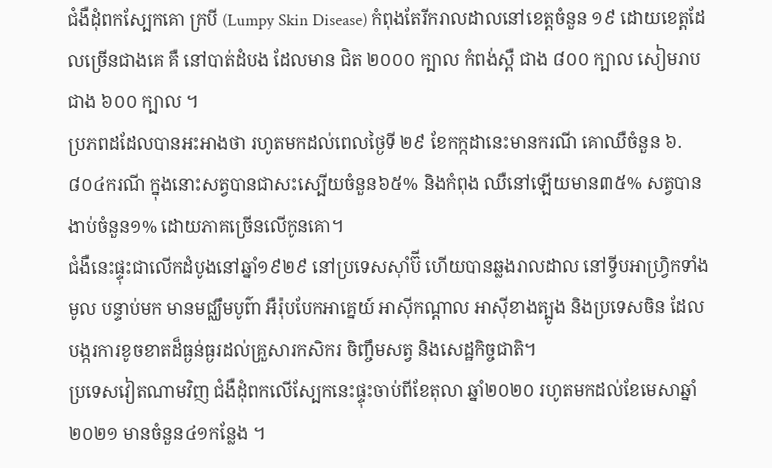ជំងឺដុំពកស្បែកគោ ក្របី (Lumpy Skin Disease) កំពុងតែរីករាលដាលនៅខេត្តចំនួន ១៩ ដោយខេត្តដែលច្រើនជាងគេ គឺ នៅបាត់ដំបង ដែលមាន ជិត ២០០០ ក្បាល កំពង់ស្ពឺ ជាង ៨០០ ក្បាល សៀមរាប ជាង ៦០០ ក្បាល ។
ប្រភពដដែលបានអះអាងថា រហូតមកដល់ពេលថ្ងៃទី ២៩ ខែកក្កដានេះមានករណី គោឈឺចំនួន ៦.៨០៤ករណី ក្នុងនោះសត្វបានជាសះស្បើយចំនួន៦៥% និងកំពុង ឈឺនៅឡើយមាន៣៥% សត្វបានងាប់ចំនួន១% ដោយភាគច្រើនលើកូនគោ។
ជំងឺនេះផ្ទុះជាលើកដំបូងនៅឆ្នាំ១៩២៩ នៅប្រទេសស៊ាំប៊ី ហើយបានឆ្លងរាលដាល នៅទ្វីបអាហ្វ្រិកទាំងមូល បន្ទាប់មក មានមជ្ឈឹមបូព៌ា អឺរ៉ុបបែកអាគ្នេយ៍ អាស៊ីកណ្តាល អាស៊ីខាងត្បូង និងប្រទេសចិន ដែលបង្ករការខូចខាតដ៏ធ្ងន់ធ្ងរដល់គ្រួសារកសិករ ចិញ្ចឹមសត្វ និងសេដ្ឋកិច្ចជាតិ។
ប្រទេសវៀតណាមវិញ ជំងឺដុំពកលើស្បែកនេះផ្ទុះចាប់ពីខែតុលា ឆ្នាំ២០២០ រហូតមកដល់ខែមេសាឆ្នាំ២០២១ មានចំនួន៤១កន្លែង ។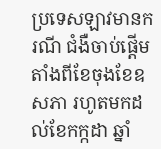ប្រទេសឡាវមានករណី ជំងឺចាប់ផ្តើមតាំងពីខែចុងខែឧសភា រហូតមកដល់ខែកក្កដា ឆ្នាំ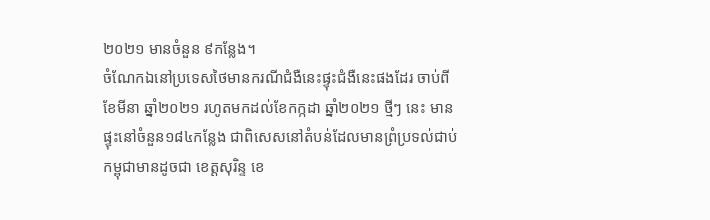២០២១ មានចំនួន ៩កន្លែង។
ចំណែកឯនៅប្រទេសថៃមានករណីជំងឺនេះផ្ទុះជំងឺនេះផងដែរ ចាប់ពីខែមីនា ឆ្នាំ២០២១ រហូតមកដល់ខែកក្កដា ឆ្នាំ២០២១ ថ្មីៗ នេះ មានផ្ទុះនៅចំនួន១៨៤កន្លែង ជាពិសេសនៅតំបន់ដែលមានព្រំប្រទល់ជាប់កម្ពុជាមានដូចជា ខេត្តសុរិន្ទ ខេ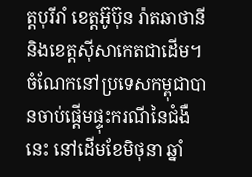ត្តបុរីរាំ ខេត្តអ៊ូប៊ុន រ៉ាតឆាថានី និងខេត្តស៊ីសាកេតជាដើម។
ចំណែកនៅប្រទេសកម្ពុជាបានចាប់ផ្តើមផ្ទុះករណីនៃជំងឺនេះ នៅដើមខែមិថុនា ឆ្នាំ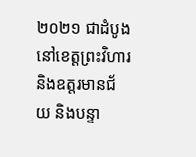២០២១ ជាដំបូងនៅខេត្តព្រះវិហារ និងឧត្តរមានជ័យ និងបន្ទា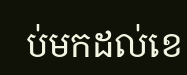ប់មកដល់ខេ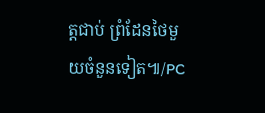ត្តជាប់ ព្រំដែនថៃមួយចំនួនទៀត៕/PC